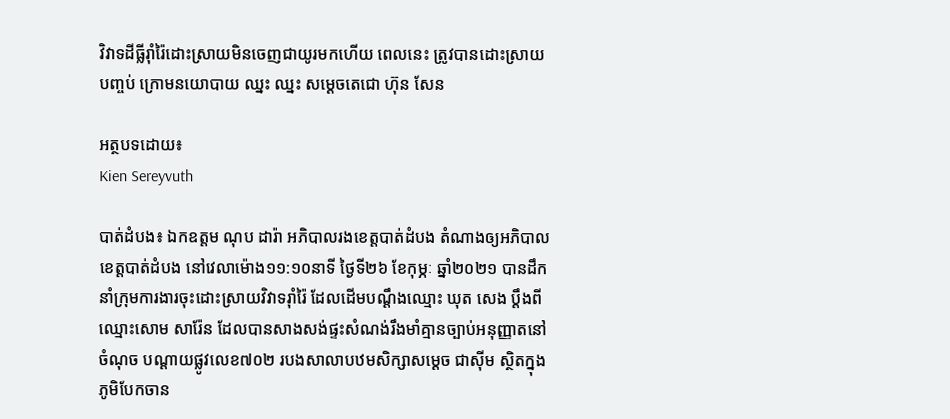វិវាទដីធ្លីរ៉ាំរ៉ៃដោះស្រាយមិនចេញជាយូរមកហើយ ពេលនេះ ត្រូវបានដោះស្រាយបញ្ចប់ ក្រោមនយោបាយ ឈ្នះ ឈ្នះ សម្ដេចតេជោ ហ៊ុន សែន

អត្ថបទដោយ៖
Kien Sereyvuth

បាត់ដំបង៖ ឯកឧត្តម ណុប ដារ៉ា អភិបាលរងខេត្តបាត់ដំបង តំណាងឲ្យអភិបាលខេត្តបាត់ដំបង នៅវេលាម៉ោង១១:១០នាទី ថ្ងៃទី២៦ ខែកុម្ភៈ ឆ្នាំ២០២១ បានដឹកនាំក្រុមការងារចុះដោះស្រាយវិវាទរ៉ាំរ៉ៃ ដែលដើមបណ្ដឹងឈ្មោះ ឃុត សេង ប្ដឹងពីឈ្មោះសោម សារ៉ែន ដែលបានសាងសង់ផ្ទះសំណង់រឹងមាំគ្មានច្បាប់អនុញ្ញាតនៅចំណុច បណ្ដាយផ្លូវលេខ៧០២ របងសាលាបឋមសិក្សាសម្ដេច ជាស៊ីម ស្ថិតក្នុងភូមិបែកចាន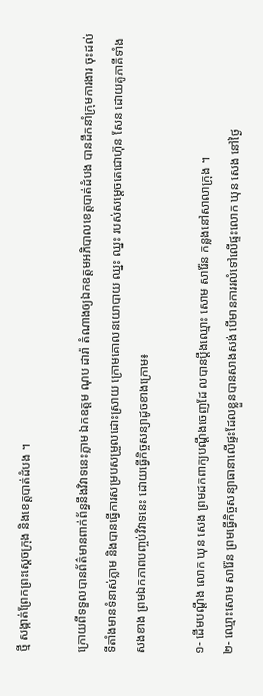ថ្មី សង្កាត់ព្រែកព្រះស្ដេចក្រុង និងខេត្តបាត់ដំបង ។

ក្រោយពីទទួលបានព័ត៌មានពាក់ព័ន្ធនឹងវិវាទនេះភ្លាម ឯកឧត្តម ណុប ដារ៉ា តំណាងឲ្យឯកឧត្តមអភិបាលខេត្តបាត់ដំបង បានដឹកនាំក្រុមការងារ ចុះដល់ទីតាំងមានទំនាស់ភ្លាម និងបានធ្វើការសម្របសម្រួលដោះស្រាយ ក្រោមគោលនយោបាយ ឈ្នះ ឈ្នះ របស់សម្ដេចតេជោហ៊ុន សែន ដោយគូភាគីទាំងសងខាង ព្រមឯកភាពបញ្ចប់វិវាទនេះ ដោយធ្វើកិច្ចសន្យាដូចខាងក្រោម៖

១- ដើមបណ្ដឹង លោក ឃុន សេង ព្រមដកពាក្យបណ្ដឹងចេញដែ លបានប្ដឹងឈ្មោះ សោម សារ៉ែន កន្លងនៅសាលាក្រុង ។
២- ឈ្មោះសោម សារ៉ែន ព្រមធ្វើកិច្ចសន្យាធានាលើផ្ទះដែលខ្លួនបានសាងសង់ បើមានការរលំទៅលើផ្ទះលោក ឃុន សេង នៅថ្ងៃ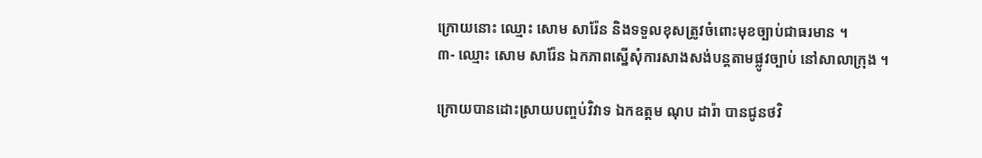ក្រោយនោះ ឈ្មោះ សោម សារ៉ែន និងទទួលខុសត្រូវចំពោះមុខច្បាប់ជាធរមាន ។
៣- ឈ្មោះ សោម សារ៉ែន ឯកភាពស្នើសុំការសាងសង់បន្តតាមផ្លូវច្បាប់ នៅសាលាក្រុង ។

ក្រោយបានដោះស្រាយបញ្ចប់វិវាទ ឯកឧត្តម ណុប ដារ៉ា បានជូនថវិ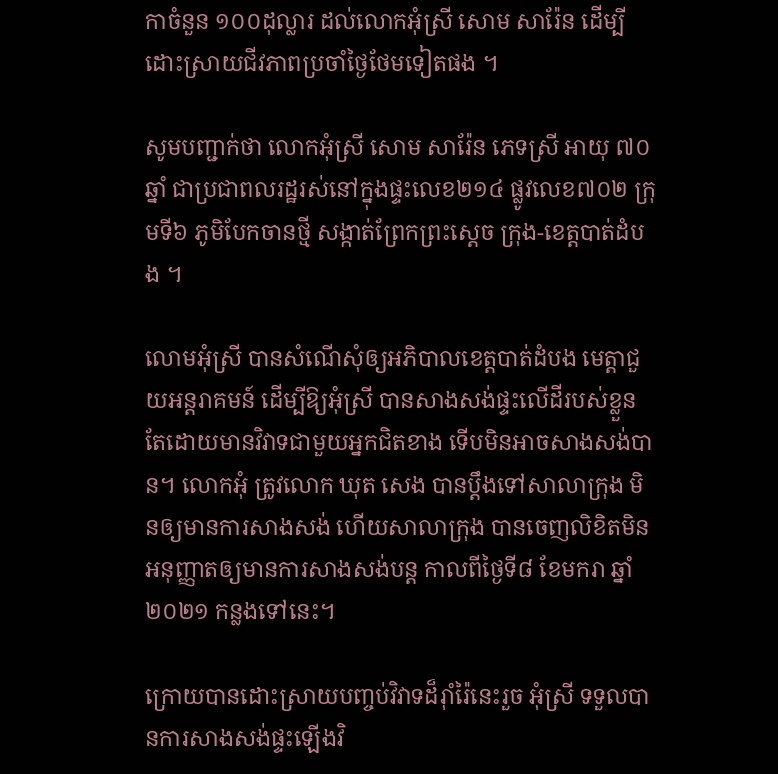កាចំនួន ១០០ដុល្លារ ដល់លោកអុំស្រី សោម សារ៉ែន ដើម្បីដោះស្រាយជីវភាពប្រចាំថ្ងៃថែមទៀតផង ។

សូមបញ្ជាក់ថា លោកអុំស្រី សោម សារ៉ែន ភេទស្រី អាយុ ៧០ឆ្នាំ ជាប្រជាពលរដ្ឋរស់នៅក្នុងផ្ទះលេខ២១៤ ផ្លូវលេខ៧០២ ក្រុមទី៦ ភូមិបែកចានថ្មី សង្កាត់ព្រែកព្រះស្ដេច ក្រុង-ខេត្តបាត់ដំបង ។

លោមអុំស្រី បានសំណើសុំឲ្យអភិបាលខេត្តបាត់ដំបង មេត្តាជួយអន្តរាគមន៍ ដើម្បីឱ្យអុំស្រី បានសាងសង់ផ្ទះលើដីរបស់ខ្លួន តែដោយមានវិវាទជាមួយអ្នកជិតខាង ទើបមិនអាចសាងសង់បាន។ លោកអុំ ត្រូវលោក ឃុត សេង បានប្ដឹងទៅសាលាក្រុង មិនឲ្យមានការសាងសង់ ហើយសាលាក្រុង បានចេញលិខិតមិនអនុញ្ញាតឲ្យមានការសាងសង់បន្ត កាលពីថ្ងៃទី៨ ខែមករា ឆ្នាំ២០២១ កន្លងទៅនេះ។

ក្រោយបានដោះស្រាយបញ្ចប់វិវាទដ៏រ៉ាំរ៉ៃនេះរួច អុំស្រី ទទួលបានការសាងសង់ផ្ទះឡើងវិ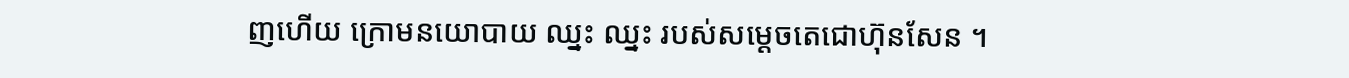ញហើយ ក្រោមនយោបាយ ឈ្នះ ឈ្នះ របស់សម្ដេចតេជោហ៊ុនសែន ។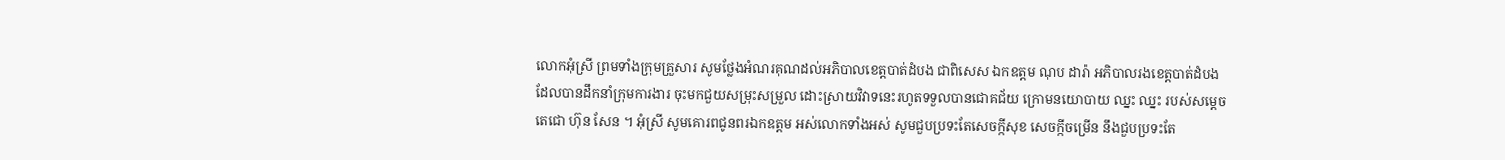លោកអុំស្រី ព្រមទាំងក្រុមគ្រួសារ សូមថ្លែងអំណរគុណដល់អភិបាលខេត្តបាត់ដំបង ជាពិសេស ឯកឧត្តម ណុប ដារ៉ា អភិបាលរងខេត្តបាត់ដំបង ដែលបានដឹកនាំក្រុមការងារ ចុះមកជួយសម្រុះសម្រួល ដោះស្រាយវិវាទនេះរហូតទទួលបានជោគជ័យ ក្រោមនយោបាយ ឈ្នះ ឈ្នះ របស់សម្ដេចតេជោ ហ៊ុន សែន ។ អុំស្រី សូមគោរពជូនពរឯកឧត្តម អស់លោកទាំងអស់ សូមជួបប្រទះតែសេចក្កីសុខ សេចក្កីចម្រើន នឹងជួបប្រទះតែ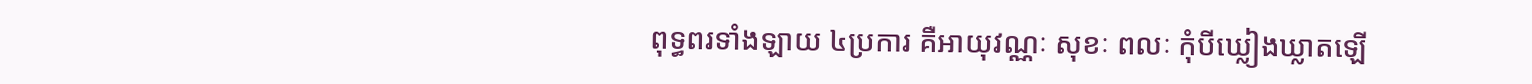ពុទ្ធពរទាំងឡាយ ៤ប្រការ គឺអាយុវណ្ណៈ សុខៈ ពលៈ កុំបីឃ្លៀងឃ្លាតឡើ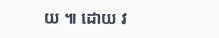យ ៕ ដោយ វ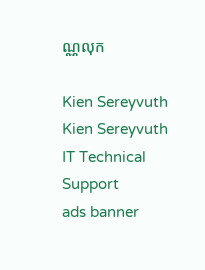ណ្ណលុក

Kien Sereyvuth
Kien Sereyvuth
IT Technical Support
ads banner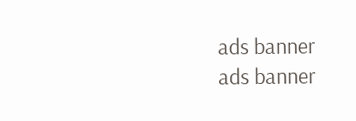ads banner
ads banner